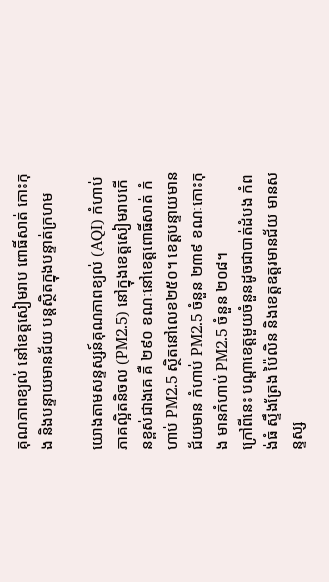គុណភាពខ្យល់ នៅខេត្តសៀមរាប ពោធិ៍សាត់ កោះកុង និងបន្ទាយមានជ័យ បន្តស្ថិតក្នុងបន្ទាត់ក្រហម

យោងតាមសន្ទស្សន៍គុណភាពខ្យល់ (AQI) កំហាប់ភាគល្អិតនិចល (PM2.5) នៅក្នុងខេត្តសៀមរាបកើនខ្ពស់ជាងគេ គឺ ២៩០ ខណៈនៅខេត្តពោធិ៍សាត់ កំហាប់ PM2.5 ស្ថិតនៅលេខ២៥០។ ខេត្តបន្ទាយមានជ័យមាន កំហាប់ PM2.5 ចំនួន ២៣៩ ខណៈកោះកុង មានកំហាប់ PM2.5 ចំនួន ២០៨។
ក្រៅពីនេះ បណ្តាខេត្តមួយចំនួនដូចជាបាត់ដំបង កំពង់ធំ ស្ទឹងត្រែង ប៉ៃលិន និងខេត្តឧត្តរមានជ័យ មានសន្ទស្ស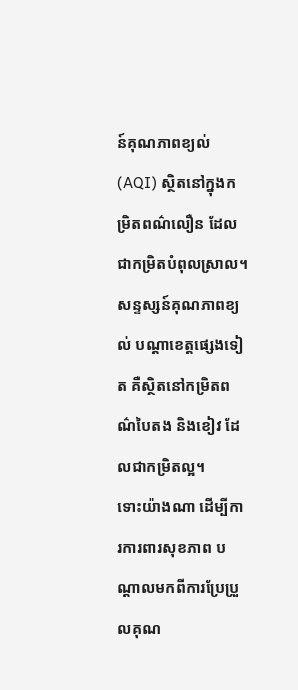ន៍គុណភាពខ្យល់ (AQI) ស្ថិតនៅក្នុងកម្រិតពណ៌លឿន ដែលជាកម្រិតបំពុលស្រាល។ សន្ទស្សន៍គុណភាពខ្យល់ បណ្តាខេត្តផ្សេងទៀត គឺស្ថិតនៅកម្រិតពណ៌បៃតង និងខៀវ ដែលជាកម្រិតល្អ។
ទោះយ៉ាងណា ដើម្បីការការពារសុខភាព បណ្តាលមកពីការប្រែប្រួលគុណ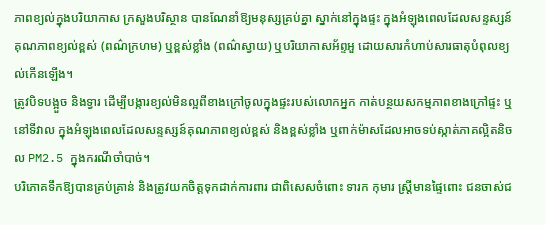ភាពខ្យល់ក្នុងបរិយាកាស ក្រសួងបរិស្ថាន បានណែនាំឱ្យមនុស្សគ្រប់គ្នា ស្នាក់នៅក្នុងផ្ទះ ក្នុងអំឡុងពេលដែលសន្ទស្សន៍គុណភាពខ្យល់ខ្ពស់ (ពណ៌ក្រហម) ឬខ្ពស់ខ្លាំង (ពណ៌ស្វាយ) ឬបរិយាកាសអ័ព្ទអួ ដោយសារកំហាប់សារធាតុបំពុលខ្យល់កើនឡើង។
ត្រូវបិទបង្អួច និងទ្វារ ដើម្បីបង្ការខ្យល់មិនល្អពីខាងក្រៅចូលក្នុងផ្ទះរបស់លោកអ្នក កាត់បន្ថយសកម្មភាពខាងក្រៅផ្ទះ ឬនៅទីវាល ក្នុងអំឡុងពេលដែលសន្ទស្សន៍គុណភាពខ្យល់ខ្ពស់ និងខ្ពស់ខ្លាំង ឬពាក់ម៉ាសដែលអាចទប់ស្កាត់ភាគល្អិតនិចល PM2.5 ក្នុងករណីចាំបាច់។
បរិភោគទឹកឱ្យបានគ្រប់គ្រាន់ និងត្រូវយកចិត្តទុកដាក់ការពារ ជាពិសេសចំពោះ ទារក កុមារ ស្ត្រីមានផ្ទៃពោះ ជនចាស់ជ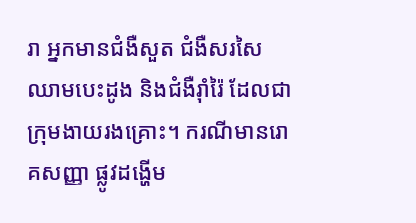រា អ្នកមានជំងឺសួត ជំងឺសរសៃឈាមបេះដូង និងជំងឺរ៉ាំរ៉ៃ ដែលជាក្រុមងាយរងគ្រោះ។ ករណីមានរោគសញ្ញា ផ្លូវដង្ហើម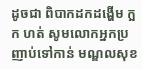ដូចជា ពិបាកដកដង្ហើម ក្អក ហត់ សូមលោកអ្នកប្រញាប់ទៅកាន់ មណ្ឌលសុខ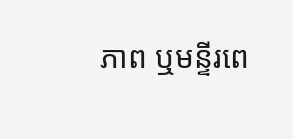ភាព ឬមន្ទីរពេ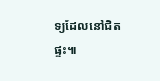ទ្យដែលនៅជិតផ្ទះ៕